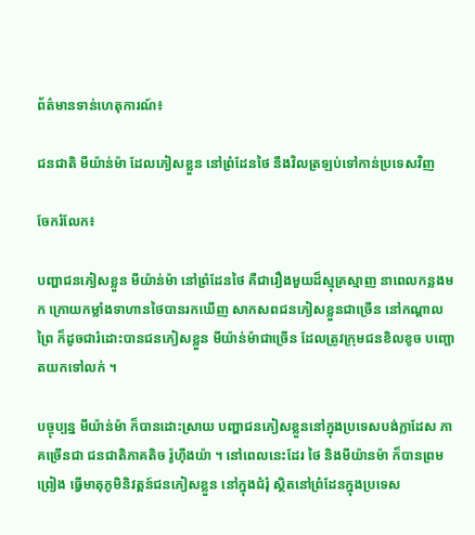ព័ត៌មានទាន់ហេតុការណ៍៖

ជនជាតិ មីយ៉ាន់ម៉ា ដែលភៀសខ្លួន នៅព្រំដែនថៃ នឹងវិលត្រឡប់ទៅកាន់ប្រទេសវិញ

ចែករំលែក៖

បញ្ហាជនភៀសខ្លួន មីយ៉ាន់ម៉ា នៅព្រំដែនថៃ គឺជារឿងមួយដ៏ស្មុគ្រស្មាញ នាពេលកន្លងមក ក្រោយកម្លាំងទាហានថៃបានរកឃើញ សាកសពជនភៀសខ្លួនជាច្រើន នៅកណ្តាលព្រៃ ក៏ដូចជារំដោះបានជនភៀសខ្លួន មីយ៉ាន់ម៉ាជាច្រើន ដែលត្រូវក្រុមជនខិលខូច បញ្ឆោតយកទៅលក់ ។

បច្ចុប្បន្ន មីយ៉ាន់ម៉ា ក៏បានដោះស្រាយ បញ្ហាជនភៀសខ្លួននៅក្នុងប្រទេសបង់ក្លាដែស ភាគច្រើនជា ជនជាតិភាគតិច រ៉ូហ៊ីងយ៉ា ។ នៅពេលនេះដែរ ថៃ និងមីយ៉ានម៉ា ក៏បានព្រមព្រៀង ធ្វើមាតុភូមិនិវត្តន៍ជនភៀសខ្លួន នៅក្នុងជំរុំ ស្ថិតនៅព្រំដែនក្នុងប្រទេស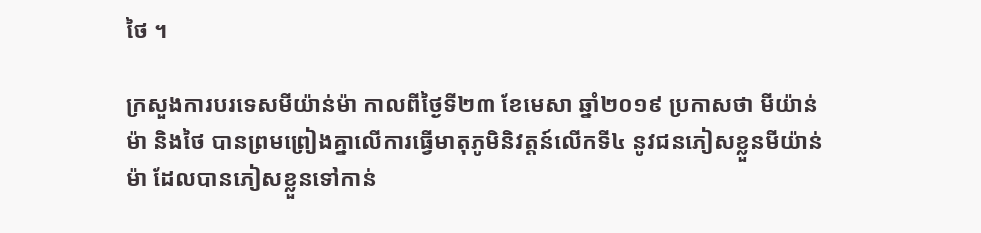ថៃ ។

ក្រសួងការបរទេសមីយ៉ាន់ម៉ា កាលពីថ្ងៃទី២៣ ខែមេសា ឆ្នាំ២០១៩ ប្រកាសថា មីយ៉ាន់ម៉ា និងថៃ បានព្រមព្រៀងគ្នាលើការធ្វើមាតុភូមិនិវត្តន៍លើកទី៤ នូវជនភៀសខ្លួនមីយ៉ាន់ម៉ា ដែលបានភៀសខ្លួនទៅកាន់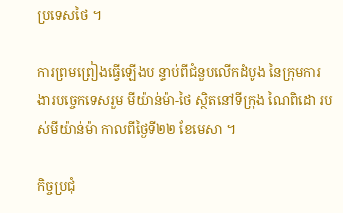ប្រទេសថៃ ។

ការព្រមព្រៀងធ្វើឡើងប ន្ទាប់ពីជំនួបលើកដំបូង នៃក្រុមការងារបច្ចេកទេសរួម មីយ៉ាន់ម៉ា-ថៃ ស្ថិតនៅទីក្រុង ណៃពិដោ របស់មីយ៉ាន់ម៉ា កាលពីថ្ងៃទី២២ ខែមេសា ។

កិច្ចប្រជុំ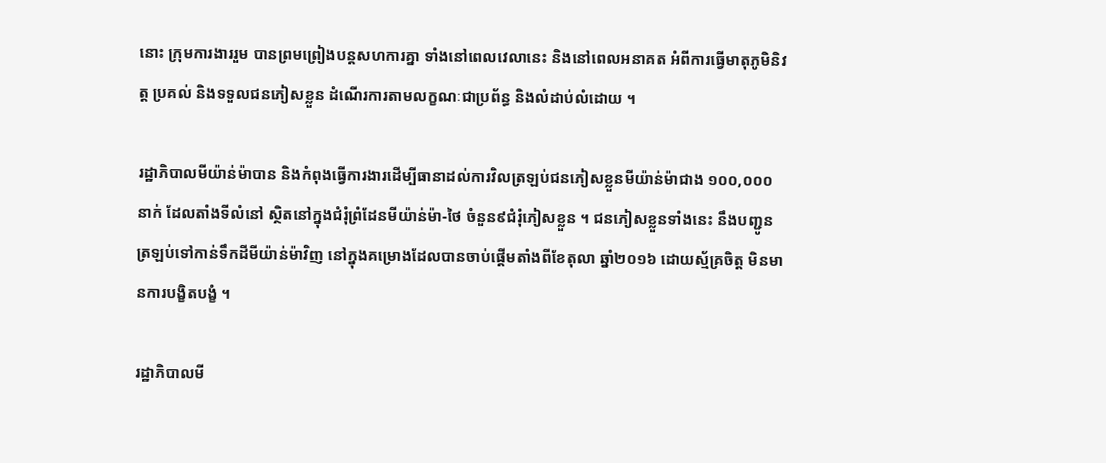នោះ ក្រុមការងាររួម បានព្រមព្រៀងបន្តសហការគ្នា ទាំងនៅពេលវេលានេះ និងនៅពេលអនាគត អំពីការធ្វើមាតុភូមិនិវត្ត ប្រគល់ និងទទួលជនភៀសខ្លួន ដំណើរការតាមលក្ខណៈជាប្រព័ន្ធ និងលំដាប់លំដោយ ។

រដ្ឋាភិបាលមីយ៉ាន់ម៉ាបាន និងកំពុងធ្វើការងារដើម្បីធានាដល់ការវិលត្រឡប់ជនភៀសខ្លួនមីយ៉ាន់ម៉ាជាង ១០០,០០០នាក់ ដែលតាំងទីលំនៅ ស្ថិតនៅក្នុងជំរុំព្រំដែនមីយ៉ាន់ម៉ា-ថៃ ចំនួន៩ជំរុំភៀសខ្លួន ។ ជនភៀសខ្លួនទាំងនេះ នឹងបញ្ជូនត្រឡប់ទៅកាន់ទឹកដីមីយ៉ាន់ម៉ាវិញ នៅក្នុងគម្រោងដែលបានចាប់ផ្តើមតាំងពីខែតុលា ឆ្នាំ២០១៦ ដោយស្ម័គ្រចិត្ត មិនមានការបង្ខិតបង្ខំ ។

រដ្ឋាភិបាលមី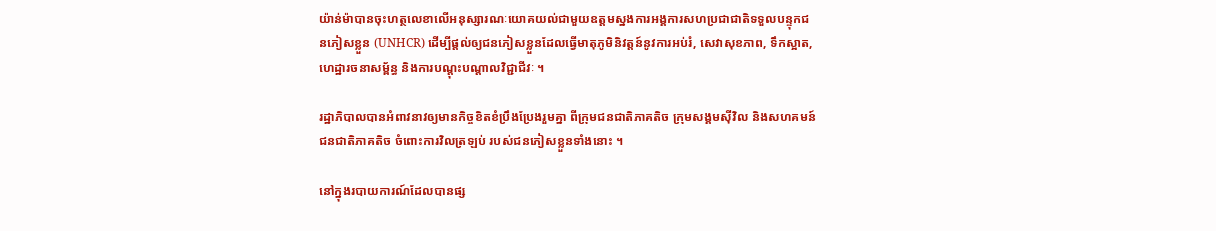យ៉ាន់ម៉ាបានចុះហត្ថលេខាលើអនុស្សារណៈយោគយល់ជាមួយឧត្តមស្នងការអង្គការសហប្រជាជាតិទទួលបន្ទុកជនភៀសខ្លួន (UNHCR) ដើម្បីផ្តល់ឲ្យជនភៀសខ្លួនដែលធ្វើមាតុភូមិនិវត្តន៍នូវការអប់រំ, សេវាសុខភាព, ទឹកស្អាត, ហេដ្ឋារចនាសម្ព័ន្ធ និងការបណ្តុះបណ្តាលវិជ្ជាជីវៈ ។

រដ្ឋាភិបាលបានអំពាវនាវឲ្យមានកិច្ចខិតខំប្រឹងប្រែងរួមគ្នា ពីក្រុមជនជាតិភាគតិច ក្រុមសង្គមស៊ីវិល និងសហគមន៍ជនជាតិភាគតិច ចំពោះការវិលត្រឡប់ របស់ជនភៀសខ្លួនទាំងនោះ ។

នៅក្នុងរបាយការណ៍ដែលបានផ្ស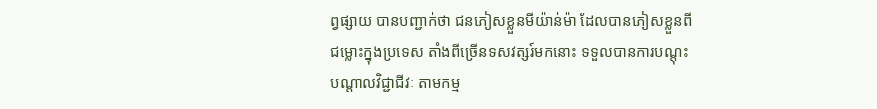ព្វផ្សាយ បានបញ្ជាក់ថា ជនភៀសខ្លួនមីយ៉ាន់ម៉ា ដែលបានភៀសខ្លួនពីជម្លោះក្នុងប្រទេស តាំងពីច្រើនទសវត្សរ៍មកនោះ ទទួលបានការបណ្តុះបណ្តាលវិជ្ជាជីវៈ តាមកម្ម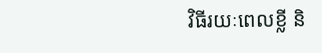វិធីរយៈពេលខ្លី និ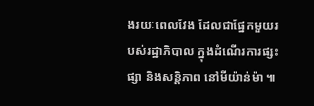ងរយៈពេលវែង ដែលជាផ្នែកមួយរបស់រដ្ឋាភិបាល ក្នុងដំណើរការផ្សះផ្សា និងសន្តិភាព នៅមីយ៉ាន់ម៉ា ៕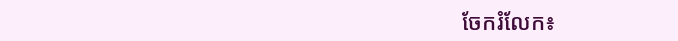ចែករំលែក៖